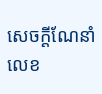សេចក្ដីណែនាំ លេខ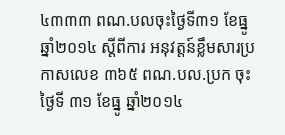៤៣៣៣ ពណ.បលចុះថ្ងៃទី៣១ ខែធ្នូ ឆ្នាំ២០១៤ ស្ដីពីការ អនុវត្តន៍ខ្លឹមសារប្រកាសលេខ ៣៦៥ ពណ.បល.ប្រក ចុះថ្ងៃទី ៣១ ខែធ្នូ ឆ្នាំ២០១៤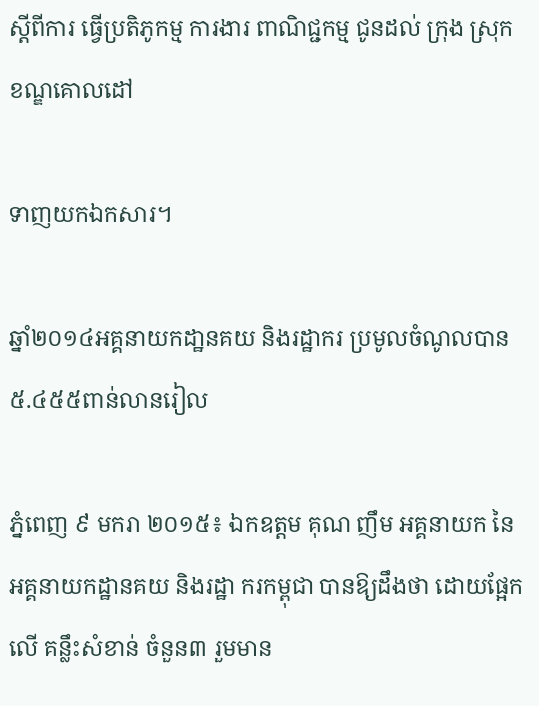ស្ដីពីការ ធ្វើប្រតិភូកម្ម ការងារ ពាណិជ្ជកម្ម ជូនដល់ ក្រុង ស្រុក ខណ្ឌគោលដៅ

ទាញយកឯកសារ។

ឆ្នាំ២០១៤អគ្គនាយកដា្ឋនគយ និងរដ្ឋាករ ប្រមូលចំណូលបាន៥.៤៥៥ពាន់លានរៀល

ភ្នំពេញ ៩ មករា ២០១៥៖ ឯកឧត្តម គុណ ញឹម អគ្គនាយក នៃអគ្គនាយកដ្ឋានគយ និងរដ្ឋា ករកម្ពុជា បានឱ្យដឹងថា ដោយផ្អែកលើ គន្លឹះសំខាន់ ចំនួន៣ រួមមាន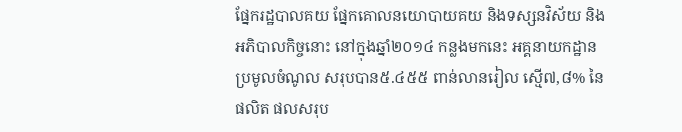ផ្នែករដ្ឋបាលគយ ផ្នែកគោលនយោបាយគយ និងទស្សនវិស័យ និង អភិបាលកិច្ចនោះ នៅក្នុងឆ្នាំ២០១៤ កន្លងមកនេះ អគ្គនាយកដ្ឋានប្រមូលចំណូល សរុបបាន៥.៤៥៥ ពាន់លានរៀល ស្មើ៧,៨% នៃផលិត ផលសរុប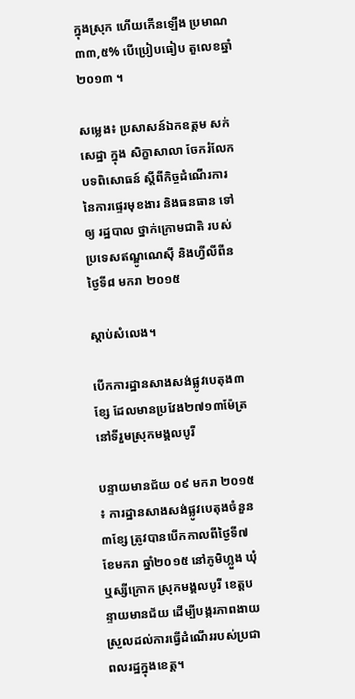ក្នុងស្រុក ហើយកើនឡើង ប្រមាណ ៣៣,៥% បើប្រៀបធៀប តួលេខឆ្នាំ២០១៣ ។

សម្លេង៖ ប្រសាសន៍ឯកឧត្តម សក់ សេដ្ឋា ក្នុង សិក្ខាសាលា ចែករំលែក បទពិសោធន៍ ស្តីពីកិច្ចដំណើរការនៃការផ្ទេរមុខងារ និងធនធាន ទៅឲ្យ រដ្ឋបាល ថ្នាក់ក្រោមជាតិ របស់ប្រទេសឥណ្ឌូណេស៊ី និងហ្វីលីពីន ថ្ងៃទី៨ មករា ២០១៥

ស្តាប់សំលេង។

បើកការដ្ឋានសាងសង់ផ្លូវបេតុង៣ខ្សែ ដែលមានប្រវែង២៧១៣ម៉ែត្រ នៅទីរួមស្រុកមង្គលបូរី

បន្ទាយមានជ័យ ០៩ មករា ២០១៥ ៖ ការដ្ឋានសាងសង់ផ្លូវបេតុងចំនួន៣ខ្សែ ត្រូវបានបើកកាលពីថ្ងៃទី៧ ខែមករា ឆ្នាំ២០១៥ នៅភូមិហ្លួង ឃុំឬស្សីក្រោក ស្រុកមង្គលបូរី ខេត្តបន្ទាយមានជ័យ ដើម្បីបង្ករភាពងាយស្រួលដល់ការធ្វើដំណើររបស់ប្រជាពលរដ្ឋក្នុងខេត្ត។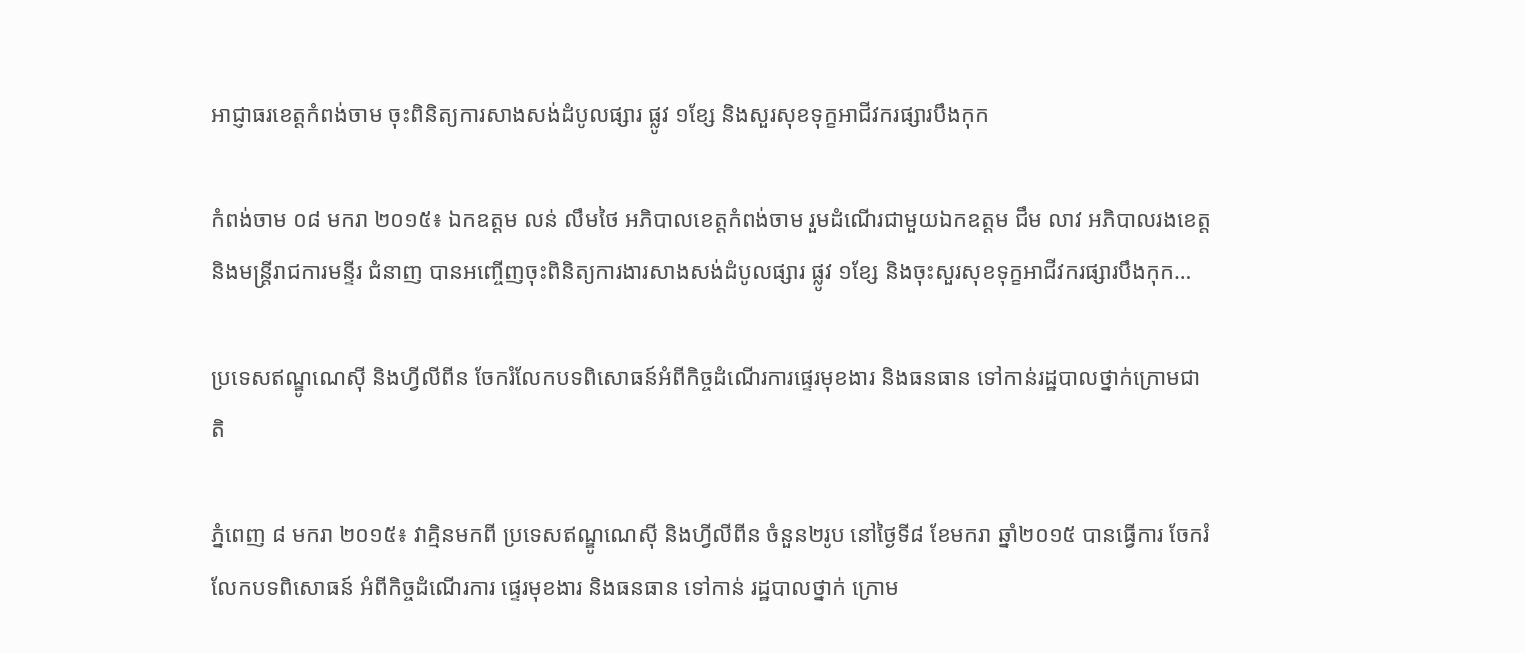អាជ្ញាធរខេត្តកំពង់ចាម ចុះពិនិត្យការសាងសង់ដំបូលផ្សារ ផ្លូវ ១ខ្សែ និងសួរសុខទុក្ខអាជីវករផ្សារបឹងកុក

កំពង់ចាម ០៨ មករា ២០១៥៖ ឯកឧត្ដម លន់ លឹមថៃ អភិបាលខេត្តកំពង់ចាម រួមដំណើរជាមួយឯកឧត្ដម ជឹម លាវ អភិបាលរងខេត្ត និងមន្ត្រីរាជការមន្ទីរ ជំនាញ បានអញ្ចើញចុះពិនិត្យការងារសាងសង់ដំបូលផ្សារ ផ្លូវ ១ខ្សែ និងចុះសួរសុខទុក្ខអាជីវករផ្សារបឹងកុក…

ប្រទេសឥណ្ឌូណេស៊ី និងហ្វីលីពីន ចែករំលែកបទពិសោធន៍អំពីកិច្ចដំណើរការផ្ទេរមុខងារ និងធនធាន ទៅកាន់រដ្ឋបាលថ្នាក់ក្រោមជាតិ

ភ្នំពេញ ៨ មករា ២០១៥៖ វាគ្មិនមកពី ប្រទេសឥណ្ឌូណេស៊ី និងហ្វីលីពីន ចំនួន២រូប នៅថ្ងៃទី៨ ខែមករា ឆ្នាំ២០១៥ បានធ្វើការ ចែករំលែកបទពិសោធន៍ អំពីកិច្ចដំណើរការ ផ្ទេរមុខងារ និងធនធាន ទៅកាន់ រដ្ឋបាលថ្នាក់ ក្រោម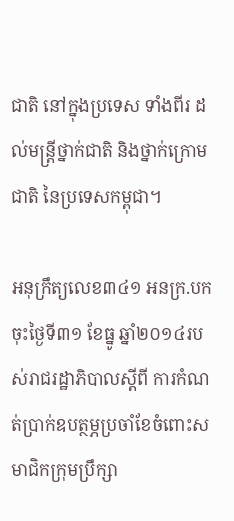ជាតិ នៅក្នុងប្រទេស ទាំងពីរ ដល់មន្ត្រីថ្នាក់ជាតិ និងថ្នាក់ក្រោមជាតិ នៃប្រទេសកម្ពុជា។

អនុក្រឹត្យលេខ៣៤១ អនក្រ.បក ចុះថ្ងៃទី៣១ ខែធ្នូ ឆ្នាំ២០១៤របស់រាជរដ្ឋាភិបាលស្តីពី ការកំណត់ប្រាក់ឧបត្ថម្ភប្រចាំខែចំពោះសមាជិកក្រុមប្រឹក្សា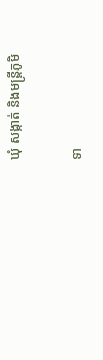ឃុំ សង្កាត់ និងមន្រ្តីភូមិ

ទា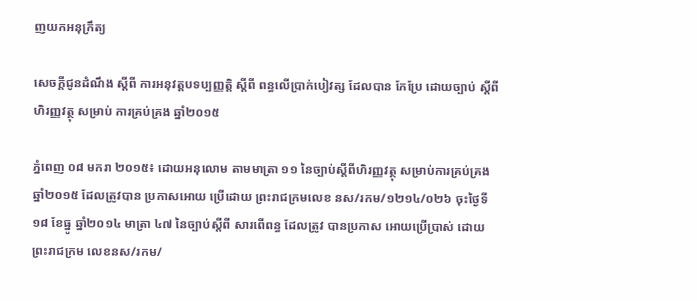ញយកអនុក្រឹត្យ

សេចក្តីជូនដំណឹង ស្តីពី ការអនុវត្តបទប្បញ្ញតិ្ត ស្តីពី ពន្ធលើប្រាក់បៀវត្ស ដែលបាន កែប្រែ ដោយច្បាប់ ស្តីពី ហិរញ្ញវត្ថុ សម្រាប់ ការគ្រប់គ្រង ឆ្នាំ២០១៥

ភ្នំពេញ ០៨ មករា ២០១៥៖ ដោយអនុលោម តាមមាត្រា ១១ នៃច្បាប់ស្តីពីហិរញ្ញវត្ថុ សម្រាប់ការគ្រប់គ្រង ឆ្នាំ២០១៥ ដែលត្រូវបាន ប្រកាសអោយ ប្រើដោយ ព្រះរាជក្រមលេខ នស/រកម/១២១៤/០២៦ ចុះថ្ងៃទី១៨ ខែធ្នូ ឆ្នាំ២០១៤ មាត្រា ៤៧ នៃច្បាប់ស្តីពី សារពើពន្ធ ដែលត្រូវ បានប្រកាស អោយប្រើប្រាស់ ដោយព្រះរាជក្រម លេខនស/រកម/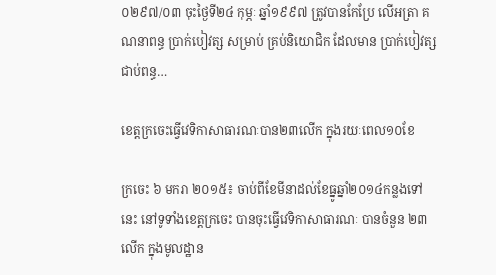០២៩៧/០៣ ចុះថ្ងៃទី២៤ កុម្ភៈ ឆ្នាំ១៩៩៧ ត្រូវបានកែប្រែ លើអត្រា គណនាពន្ធ ប្រាក់បៀវត្ស សម្រាប់ គ្រប់និយោជិក ដែលមាន ប្រាក់បៀវត្ស ជាប់ពន្ធ…

ខេត្តក្រចេះធ្វើវេទិកាសាធារណៈបាន២៣លើក ក្នុងរយៈពេល១០ខែ

ក្រចេះ ៦ មករា ២០១៥៖ ចាប់ពីខែមីនាដល់ខែធ្នូឆ្នាំ២០១៤កន្លងទៅនេះ នៅទូទាំងខេត្តក្រចេះ បានចុះធ្វើវេទិកាសាធារណៈ បានចំនួន ២៣លើក ក្នុងមូលដ្ឋាន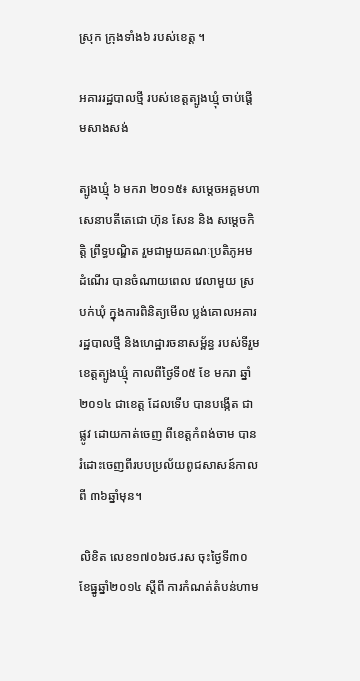ស្រុក ក្រុងទាំង៦ របស់ខេត្ត ។

អគាររដ្ឋបាលថ្មី របស់ខេត្តត្បូងឃ្មុំ ចាប់ផ្តើមសាងសង់

ត្បូងឃ្មុំ ៦ មករា ២០១៥៖ សម្តេចអគ្គមហាសេនាបតីតេជោ ហ៊ុន សែន និង សម្តេចកិត្តិ ព្រឹទ្ធបណ្ឌិត រួមជាមួយគណៈប្រតិភូអមដំណើរ បានចំណាយពេល វេលាមួយ ស្របក់ឃុំ ក្នុងការពិនិត្យមើល ប្លង់គោលអគារ រដ្ឋបាលថ្មី និងហេដ្ឋារចនាសម័្ពន្ធ របស់ទីរួមខេត្តត្បូងឃ្មុំ កាលពីថ្ងៃទី០៥ ខែ មករា ឆ្នាំ២០១៤ ជាខេត្ត ដែលទើប បានបង្កើត ជាផ្លូវ ដោយកាត់ចេញ ពីខេត្តកំពង់ចាម បានរំដោះចេញពីរបបប្រល័យពូជសាសន៍កាលពី ៣៦ឆ្នាំមុន។

លិខិត លេខ១៧០៦រថ.រស ចុះថ្ងៃទី៣០ ខែធ្នូឆ្នាំ២០១៤ ស្តីពី ការកំណត់តំបន់ហាម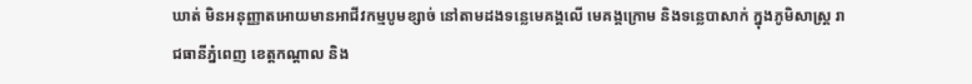ឃាត់ មិនអនុញ្ញាតអោយមានអាជីវកម្មបូមខ្សាច់ នៅតាមដងទន្លេមេគង្គលើ មេគង្គក្រោម និងទន្លេបាសាក់ ក្នុងភូមិសាស្ត្រ រាជធានីភ្នំពេញ ខេត្តកណ្តាល និង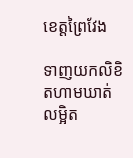ខេត្តព្រៃវែង

ទាញយកលិខិតហាមឃាត់លម្អិត